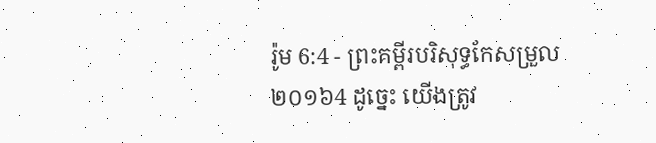រ៉ូម 6:4 - ព្រះគម្ពីរបរិសុទ្ធកែសម្រួល ២០១៦4 ដូច្នេះ យើងត្រូវ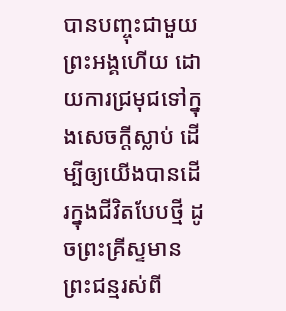បានបញ្ចុះជាមួយព្រះអង្គហើយ ដោយការជ្រមុជទៅក្នុងសេចក្តីស្លាប់ ដើម្បីឲ្យយើងបានដើរក្នុងជីវិតបែបថ្មី ដូចព្រះគ្រីស្ទមានព្រះជន្មរស់ពី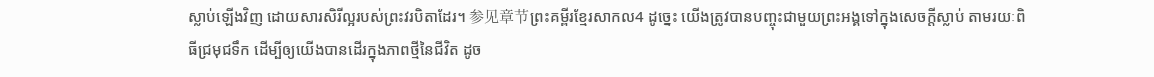ស្លាប់ឡើងវិញ ដោយសារសិរីល្អរបស់ព្រះវរបិតាដែរ។ 参见章节ព្រះគម្ពីរខ្មែរសាកល4 ដូច្នេះ យើងត្រូវបានបញ្ចុះជាមួយព្រះអង្គទៅក្នុងសេចក្ដីស្លាប់ តាមរយៈពិធីជ្រមុជទឹក ដើម្បីឲ្យយើងបានដើរក្នុងភាពថ្មីនៃជីវិត ដូច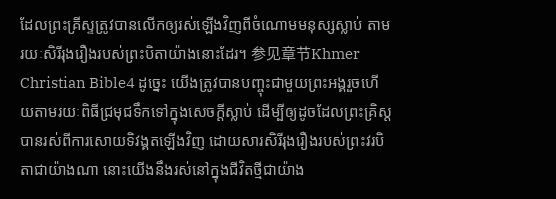ដែលព្រះគ្រីស្ទត្រូវបានលើកឲ្យរស់ឡើងវិញពីចំណោមមនុស្សស្លាប់ តាមរយៈសិរីរុងរឿងរបស់ព្រះបិតាយ៉ាងនោះដែរ។ 参见章节Khmer Christian Bible4 ដូច្នេះ យើងត្រូវបានបញ្ចុះជាមួយព្រះអង្គរួចហើយតាមរយៈពិធីជ្រមុជទឹកទៅក្នុងសេចក្ដីស្លាប់ ដើម្បីឲ្យដូចដែលព្រះគ្រិស្ដបានរស់ពីការសោយទិវង្គតឡើងវិញ ដោយសារសិរីរុងរឿងរបស់ព្រះវរបិតាជាយ៉ាងណា នោះយើងនឹងរស់នៅក្នុងជីវិតថ្មីជាយ៉ាង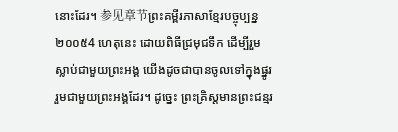នោះដែរ។ 参见章节ព្រះគម្ពីរភាសាខ្មែរបច្ចុប្បន្ន ២០០៥4 ហេតុនេះ ដោយពិធីជ្រមុជទឹក ដើម្បីរួមស្លាប់ជាមួយព្រះអង្គ យើងដូចជាបានចូលទៅក្នុងផ្នូររួមជាមួយព្រះអង្គដែរ។ ដូច្នេះ ព្រះគ្រិស្តមានព្រះជន្មរ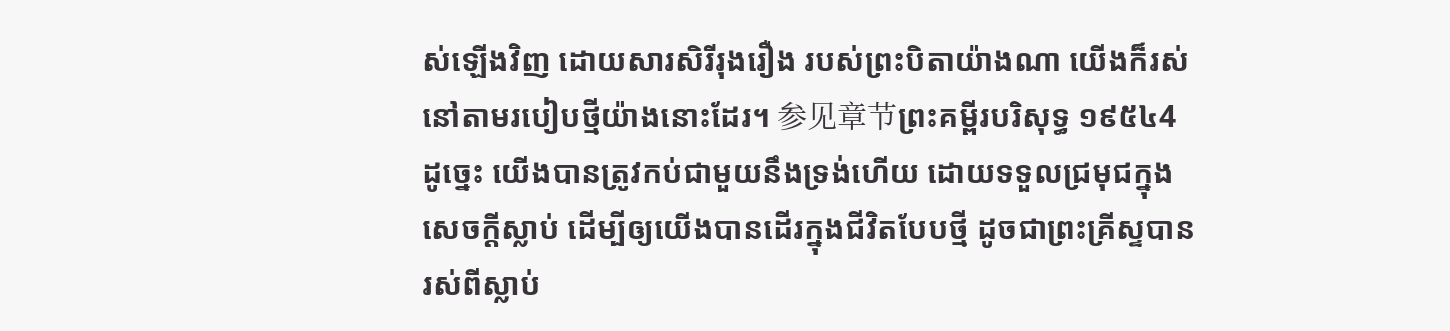ស់ឡើងវិញ ដោយសារសិរីរុងរឿង របស់ព្រះបិតាយ៉ាងណា យើងក៏រស់នៅតាមរបៀបថ្មីយ៉ាងនោះដែរ។ 参见章节ព្រះគម្ពីរបរិសុទ្ធ ១៩៥៤4 ដូច្នេះ យើងបានត្រូវកប់ជាមួយនឹងទ្រង់ហើយ ដោយទទួលជ្រមុជក្នុងសេចក្ដីស្លាប់ ដើម្បីឲ្យយើងបានដើរក្នុងជីវិតបែបថ្មី ដូចជាព្រះគ្រីស្ទបានរស់ពីស្លាប់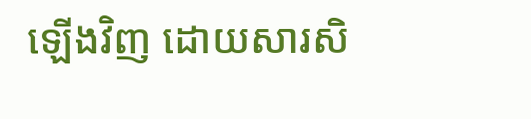ឡើងវិញ ដោយសារសិ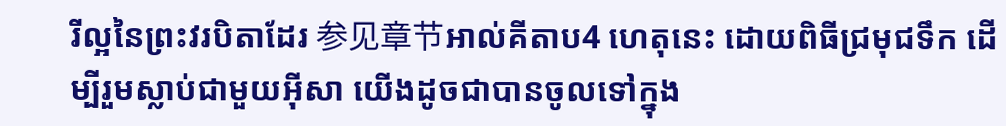រីល្អនៃព្រះវរបិតាដែរ 参见章节អាល់គីតាប4 ហេតុនេះ ដោយពិធីជ្រមុជទឹក ដើម្បីរួមស្លាប់ជាមួយអ៊ីសា យើងដូចជាបានចូលទៅក្នុង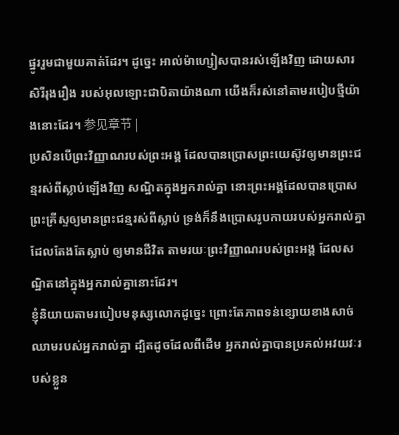ផ្នូររួមជាមួយគាត់ដែរ។ ដូច្នេះ អាល់ម៉ាហ្សៀសបានរស់ឡើងវិញ ដោយសារសិរីរុងរឿង របស់អុលឡោះជាបិតាយ៉ាងណា យើងក៏រស់នៅតាមរបៀបថ្មីយ៉ាងនោះដែរ។ 参见章节 |
ប្រសិនបើព្រះវិញ្ញាណរបស់ព្រះអង្គ ដែលបានប្រោសព្រះយេស៊ូវឲ្យមានព្រះជន្មរស់ពីស្លាប់ឡើងវិញ សណ្ឋិតក្នុងអ្នករាល់គ្នា នោះព្រះអង្គដែលបានប្រោសព្រះគ្រីស្ទឲ្យមានព្រះជន្មរស់ពីស្លាប់ ទ្រង់ក៏នឹងប្រោសរូបកាយរបស់អ្នករាល់គ្នាដែលតែងតែស្លាប់ ឲ្យមានជីវិត តាមរយៈព្រះវិញ្ញាណរបស់ព្រះអង្គ ដែលសណ្ឋិតនៅក្នុងអ្នករាល់គ្នានោះដែរ។
ខ្ញុំនិយាយតាមរបៀបមនុស្សលោកដូច្នេះ ព្រោះតែភាពទន់ខ្សោយខាងសាច់ឈាមរបស់អ្នករាល់គ្នា ដ្បិតដូចដែលពីដើម អ្នករាល់គ្នាបានប្រគល់អវយវៈរបស់ខ្លួន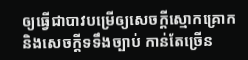ឲ្យធ្វើជាបាវបម្រើឲ្យសេចក្តីស្មោកគ្រោក និងសេចក្តីទទឹងច្បាប់ កាន់តែច្រើន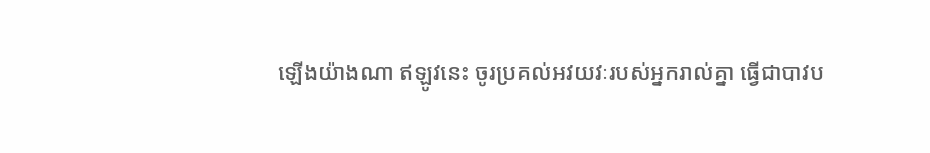ឡើងយ៉ាងណា ឥឡូវនេះ ចូរប្រគល់អវយវៈរបស់អ្នករាល់គ្នា ធ្វើជាបាវប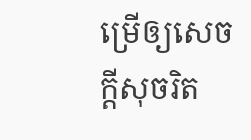ម្រើឲ្យសេចក្តីសុចរិត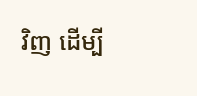វិញ ដើម្បី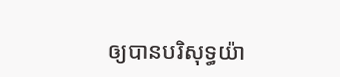ឲ្យបានបរិសុទ្ធយ៉ា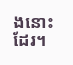ងនោះដែរ។